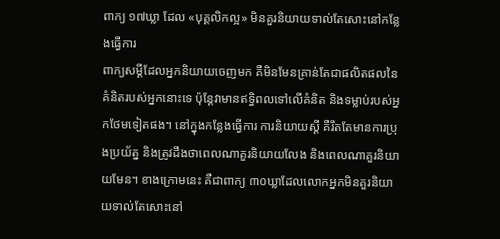ពាក្យ ១៧ឃ្លា ដែល «បុគ្គលិកល្អ» មិនគួរនិយាយទាល់តែសោះនៅកន្លែងធ្វើការ
ពាក្យសម្ដីដែលអ្នកនិយាយចេញមក គឺមិនមែនគ្រាន់តែជាផលិតផលនៃគំនិតរបស់អ្នកនោះទេ ប៉ុន្តែវាមានឥទ្ធិពលទៅលើគំនិត និងទម្លាប់របស់អ្នកថែមទៀតផង។ នៅក្នុងកន្លែងធ្វើការ ការនិយាយស្ដី គឺរឹតតែមានការប្រុងប្រយ័ត្ន និងត្រូវដឹងថាពេលណាគួរនិយាយលែង និងពេលណាគួរនិយាយមែន។ ខាងក្រោមនេះ គឺជាពាក្យ ៣០ឃ្លាដែលលោកអ្នកមិនគួរនិយាយទាល់តែសោះនៅ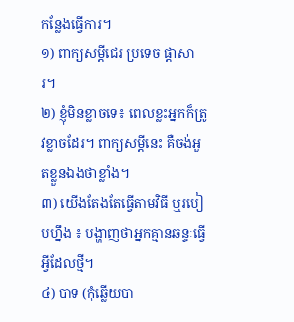កន្លែងធ្វើការ។
១) ពាក្យសម្ដីជេរ ប្រទេច ផ្ដាសារ។
២) ខ្ញុំមិនខ្លាចទេ៖ ពេលខ្លះអ្នកក៏ត្រូវខ្លាចដែរ។ ពាក្យសម្ដីនេះ គឺចង់អួតខ្លួនឯងថាខ្លាំង។
៣) យើងតែងតែធ្វើតាមវិធី ឬរបៀបហ្នឹង ៖ បង្ហាញថាអ្នកគ្មានឆន្ទៈធ្វើអ្វីដែលថ្មី។
៤) បាទ (កុំឆ្លើយបា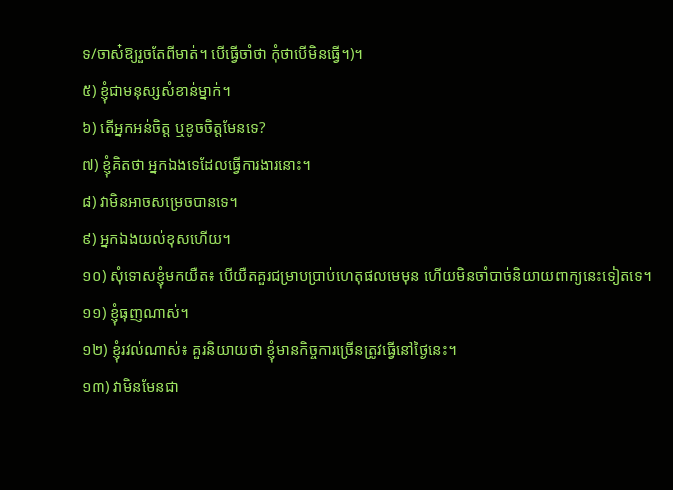ទ/ចាស៎ឱ្យរួចតែពីមាត់។ បើធ្វើចាំថា កុំថាបើមិនធ្វើ។)។
៥) ខ្ញុំជាមនុស្សសំខាន់ម្នាក់។
៦) តើអ្នកអន់ចិត្ត ឬខូចចិត្តមែនទេ?
៧) ខ្ញុំគិតថា អ្នកឯងទេដែលធ្វើការងារនោះ។
៨) វាមិនអាចសម្រេចបានទេ។
៩) អ្នកឯងយល់ខុសហើយ។
១០) សុំទោសខ្ញុំមកយឺត៖ បើយឺតគួរជម្រាបប្រាប់ហេតុផលមេមុន ហើយមិនចាំបាច់និយាយពាក្យនេះទៀតទេ។
១១) ខ្ញុំធុញណាស់។
១២) ខ្ញុំរវល់ណាស់៖ គួរនិយាយថា ខ្ញុំមានកិច្ចការច្រើនត្រូវធ្វើនៅថ្ងៃនេះ។
១៣) វាមិនមែនជា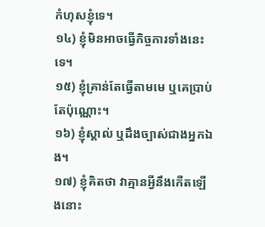កំហុសខ្ញុំទេ។
១៤) ខ្ញុំមិនអាចធ្វើកិច្ចការទាំងនេះទេ។
១៥) ខ្ញុំគ្រាន់តែធ្វើតាមមេ ឬគេប្រាប់តែប៉ុណ្ណោះ។
១៦) ខ្ញុំស្គាល់ ឬដឹងច្បាស់ជាងអ្នកឯង។
១៧) ខ្ញុំគិតថា វាគ្មានអ្វីនឹងកើតឡើងនោះ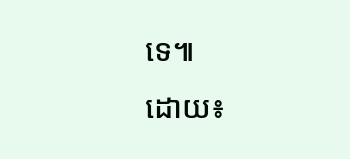ទេ៕
ដោយ៖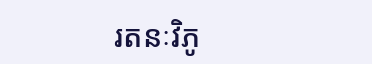រតនៈវិភូ